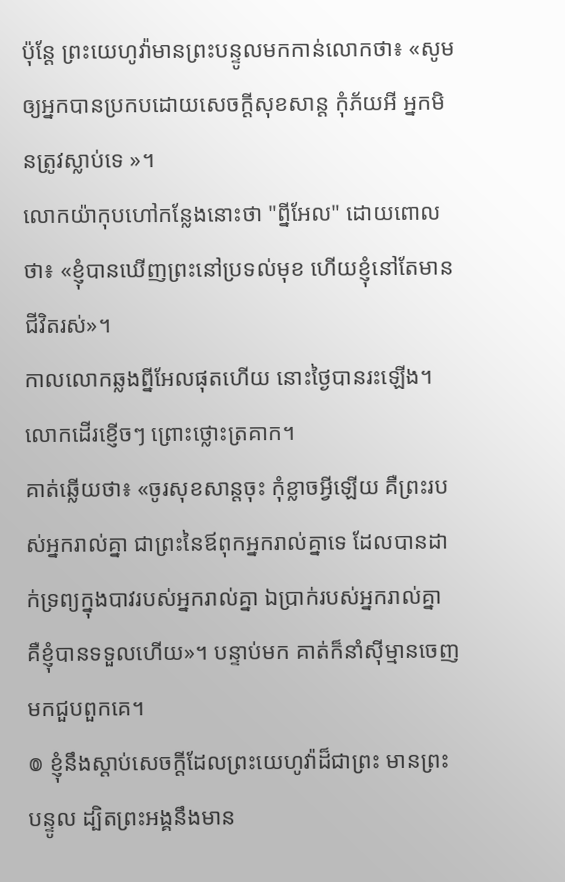ប៉ុន្ដែ ព្រះយេហូវ៉ាមានព្រះបន្ទូលមកកាន់លោកថា៖ «សូមឲ្យអ្នកបានប្រកបដោយសេចក្ដីសុខសាន្ត កុំភ័យអី អ្នកមិនត្រូវស្លាប់ទេ »។
លោកយ៉ាកុបហៅកន្លែងនោះថា "ព្នីអែល" ដោយពោលថា៖ «ខ្ញុំបានឃើញព្រះនៅប្រទល់មុខ ហើយខ្ញុំនៅតែមានជីវិតរស់»។
កាលលោកឆ្លងព្នីអែលផុតហើយ នោះថ្ងៃបានរះឡើង។ លោកដើរខ្ញើចៗ ព្រោះថ្លោះត្រគាក។
គាត់ឆ្លើយថា៖ «ចូរសុខសាន្តចុះ កុំខ្លាចអ្វីឡើយ គឺព្រះរបស់អ្នករាល់គ្នា ជាព្រះនៃឪពុកអ្នករាល់គ្នាទេ ដែលបានដាក់ទ្រព្យក្នុងបាវរបស់អ្នករាល់គ្នា ឯប្រាក់របស់អ្នករាល់គ្នា គឺខ្ញុំបានទទួលហើយ»។ បន្ទាប់មក គាត់ក៏នាំស៊ីម្មានចេញមកជួបពួកគេ។
៙ ខ្ញុំនឹងស្តាប់សេចក្ដីដែលព្រះយេហូវ៉ាដ៏ជាព្រះ មានព្រះបន្ទូល ដ្បិតព្រះអង្គនឹងមាន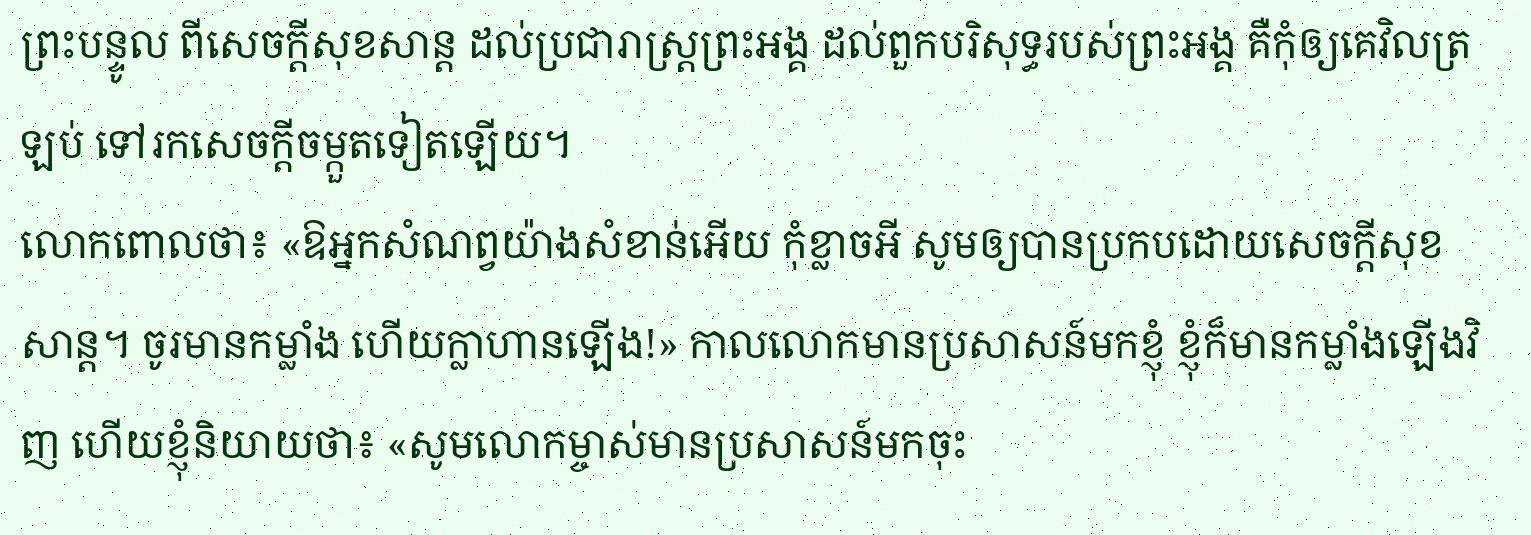ព្រះបន្ទូល ពីសេចក្ដីសុខសាន្ត ដល់ប្រជារាស្ត្រព្រះអង្គ ដល់ពួកបរិសុទ្ធរបស់ព្រះអង្គ គឺកុំឲ្យគេវិលត្រឡប់ ទៅរកសេចក្ដីចម្កួតទៀតឡើយ។
លោកពោលថា៖ «ឱអ្នកសំណព្វយ៉ាងសំខាន់អើយ កុំខ្លាចអី សូមឲ្យបានប្រកបដោយសេចក្ដីសុខសាន្ដ។ ចូរមានកម្លាំង ហើយក្លាហានឡើង!» កាលលោកមានប្រសាសន៍មកខ្ញុំ ខ្ញុំក៏មានកម្លាំងឡើងវិញ ហើយខ្ញុំនិយាយថា៖ «សូមលោកម្ចាស់មានប្រសាសន៍មកចុះ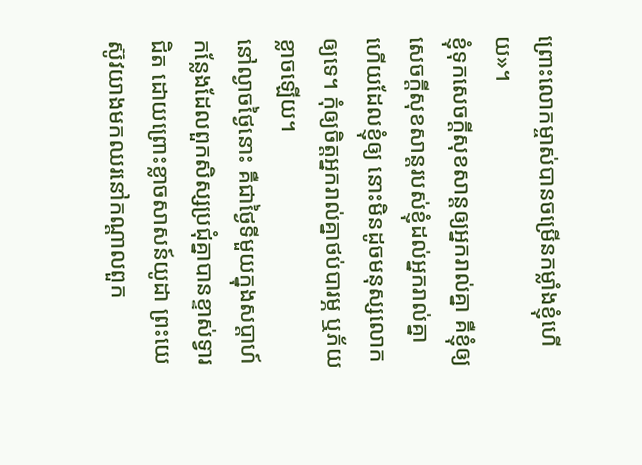ព្រោះលោកម្ចាស់បានចម្រើនកម្លាំងខ្ញុំហើយ»។
ខ្ញុំទុកសេចក្តីសុខសាន្តឲ្យអ្នករាល់គ្នា គឺខ្ញុំឲ្យសេចក្តីសុខសាន្តរបស់ខ្ញុំដល់អ្នករាល់គ្នា ហើយដែលខ្ញុំឲ្យ នោះមិនដូចមនុស្សលោកឲ្យទេ។ កុំឲ្យចិត្តអ្នករាល់គ្នាថប់បារម្ភ ឬភ័យខ្លាចឡើយ។
នៅល្ងាចថ្ងៃនោះ គឺជាថ្ងៃទីមួយក្នុងសប្ដាហ៍ កន្លែងដែលពួកសិស្សប្រជុំគ្នាបានខ្ទាស់ទ្វារជិត ដោយព្រោះខ្លាចសាសន៍យូដា ព្រះយេស៊ូវយាងមកឈរនៅកណ្តាលពួក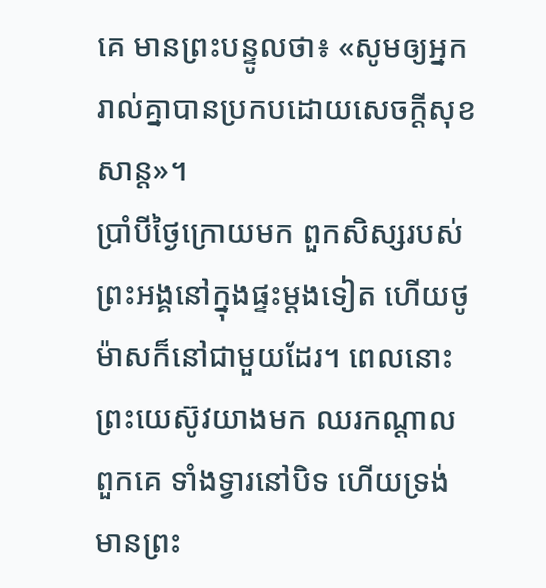គេ មានព្រះបន្ទូលថា៖ «សូមឲ្យអ្នករាល់គ្នាបានប្រកបដោយសេចក្តីសុខសាន្ត»។
ប្រាំបីថ្ងៃក្រោយមក ពួកសិស្សរបស់ព្រះអង្គនៅក្នុងផ្ទះម្តងទៀត ហើយថូម៉ាសក៏នៅជាមួយដែរ។ ពេលនោះ ព្រះយេស៊ូវយាងមក ឈរកណ្តាលពួកគេ ទាំងទ្វារនៅបិទ ហើយទ្រង់មានព្រះ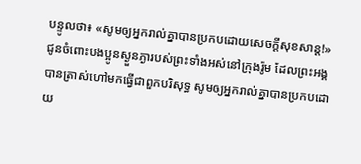បន្ទូលថា៖ «សូមឲ្យអ្នករាល់គ្នាបានប្រកបដោយសេចក្តីសុខសាន្ត!»
ជូនចំពោះបងប្អូនស្ងួនភ្ងារបស់ព្រះទាំងអស់នៅក្រុងរ៉ូម ដែលព្រះអង្គបានត្រាស់ហៅមកធ្វើជាពួកបរិសុទ្ធ សូមឲ្យអ្នករាល់គ្នាបានប្រកបដោយ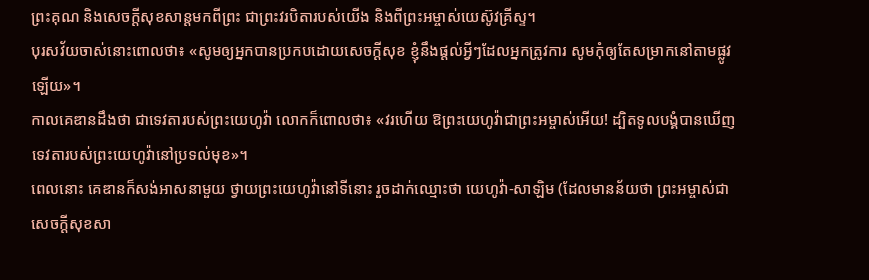ព្រះគុណ និងសេចក្តីសុខសាន្តមកពីព្រះ ជាព្រះវរបិតារបស់យើង និងពីព្រះអម្ចាស់យេស៊ូវគ្រីស្ទ។
បុរសវ័យចាស់នោះពោលថា៖ «សូមឲ្យអ្នកបានប្រកបដោយសេចក្ដីសុខ ខ្ញុំនឹងផ្តល់អ្វីៗដែលអ្នកត្រូវការ សូមកុំឲ្យតែសម្រាកនៅតាមផ្លូវឡើយ»។
កាលគេឌានដឹងថា ជាទេវតារបស់ព្រះយេហូវ៉ា លោកក៏ពោលថា៖ «វរហើយ ឱព្រះយេហូវ៉ាជាព្រះអម្ចាស់អើយ! ដ្បិតទូលបង្គំបានឃើញទេវតារបស់ព្រះយេហូវ៉ានៅប្រទល់មុខ»។
ពេលនោះ គេឌានក៏សង់អាសនាមួយ ថ្វាយព្រះយេហូវ៉ានៅទីនោះ រួចដាក់ឈ្មោះថា យេហូវ៉ា-សាឡិម (ដែលមានន័យថា ព្រះអម្ចាស់ជាសេចក្ដីសុខសា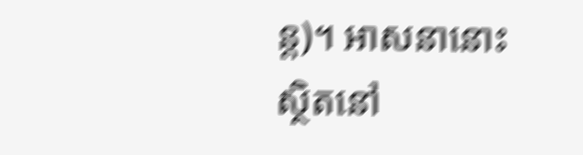ន្ត)។ អាសនានោះស្ថិតនៅ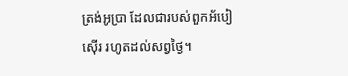ត្រង់អូប្រា ដែលជារបស់ពួកអ័បៀស៊ើរ រហូតដល់សព្វថ្ងៃ។